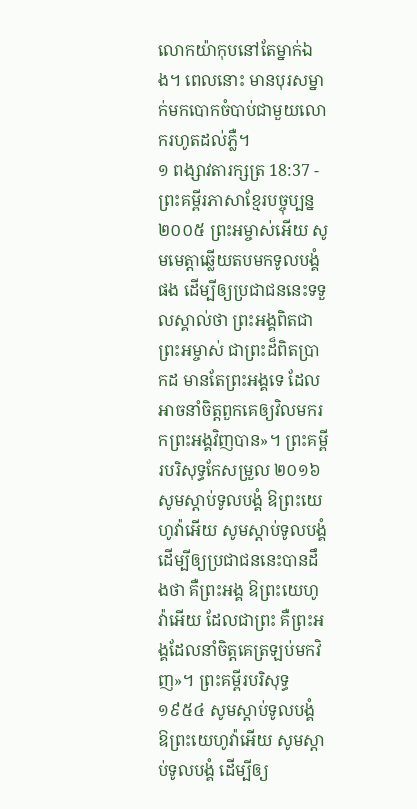លោកយ៉ាកុបនៅតែម្នាក់ឯង។ ពេលនោះ មានបុរសម្នាក់មកបោកចំបាប់ជាមួយលោករហូតដល់ភ្លឺ។
១ ពង្សាវតារក្សត្រ 18:37 - ព្រះគម្ពីរភាសាខ្មែរបច្ចុប្បន្ន ២០០៥ ព្រះអម្ចាស់អើយ សូមមេត្តាឆ្លើយតបមកទូលបង្គំផង ដើម្បីឲ្យប្រជាជននេះទទួលស្គាល់ថា ព្រះអង្គពិតជាព្រះអម្ចាស់ ជាព្រះដ៏ពិតប្រាកដ មានតែព្រះអង្គទេ ដែលអាចនាំចិត្តពួកគេឲ្យវិលមករកព្រះអង្គវិញបាន»។ ព្រះគម្ពីរបរិសុទ្ធកែសម្រួល ២០១៦ សូមស្តាប់ទូលបង្គំ ឱព្រះយេហូវ៉ាអើយ សូមស្តាប់ទូលបង្គំ ដើម្បីឲ្យប្រជាជននេះបានដឹងថា គឺព្រះអង្គ ឱព្រះយេហូវ៉ាអើយ ដែលជាព្រះ គឺព្រះអង្គដែលនាំចិត្តគេត្រឡប់មកវិញ»។ ព្រះគម្ពីរបរិសុទ្ធ ១៩៥៤ សូមស្តាប់ទូលបង្គំ ឱព្រះយេហូវ៉ាអើយ សូមស្តាប់ទូលបង្គំ ដើម្បីឲ្យ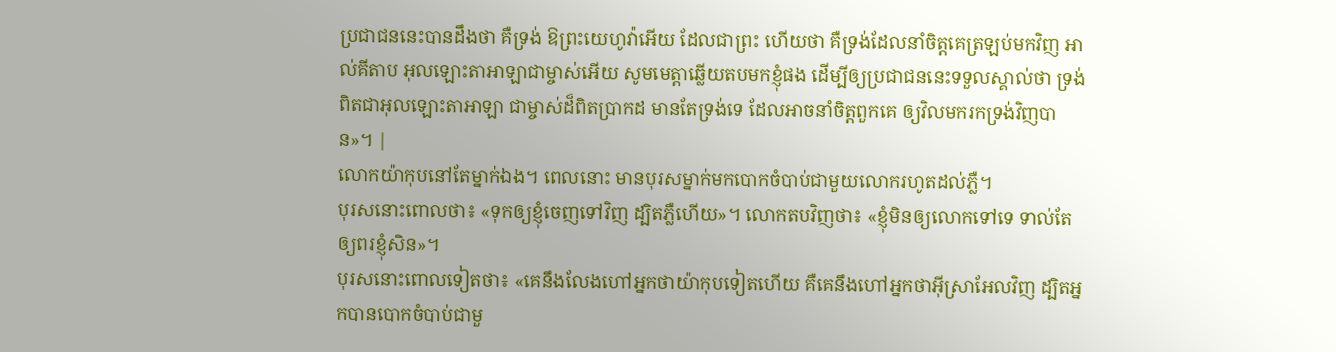ប្រជាជននេះបានដឹងថា គឺទ្រង់ ឱព្រះយេហូវ៉ាអើយ ដែលជាព្រះ ហើយថា គឺទ្រង់ដែលនាំចិត្តគេត្រឡប់មកវិញ អាល់គីតាប អុលឡោះតាអាឡាជាម្ចាស់អើយ សូមមេត្តាឆ្លើយតបមកខ្ញុំផង ដើម្បីឲ្យប្រជាជននេះទទួលស្គាល់ថា ទ្រង់ពិតជាអុលឡោះតាអាឡា ជាម្ចាស់ដ៏ពិតប្រាកដ មានតែទ្រង់ទេ ដែលអាចនាំចិត្តពួកគេ ឲ្យវិលមករកទ្រង់វិញបាន»។ |
លោកយ៉ាកុបនៅតែម្នាក់ឯង។ ពេលនោះ មានបុរសម្នាក់មកបោកចំបាប់ជាមួយលោករហូតដល់ភ្លឺ។
បុរសនោះពោលថា៖ «ទុកឲ្យខ្ញុំចេញទៅវិញ ដ្បិតភ្លឺហើយ»។ លោកតបវិញថា៖ «ខ្ញុំមិនឲ្យលោកទៅទេ ទាល់តែឲ្យពរខ្ញុំសិន»។
បុរសនោះពោលទៀតថា៖ «គេនឹងលែងហៅអ្នកថាយ៉ាកុបទៀតហើយ គឺគេនឹងហៅអ្នកថាអ៊ីស្រាអែលវិញ ដ្បិតអ្នកបានបោកចំបាប់ជាមួ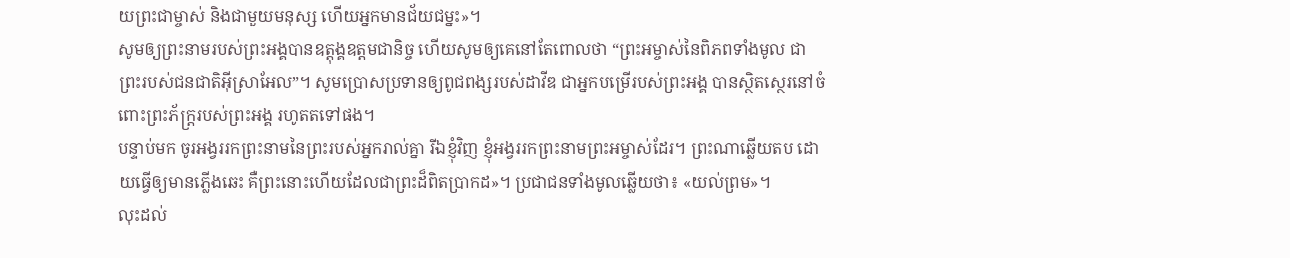យព្រះជាម្ចាស់ និងជាមួយមនុស្ស ហើយអ្នកមានជ័យជម្នះ»។
សូមឲ្យព្រះនាមរបស់ព្រះអង្គបានឧត្តុង្គឧត្ដមជានិច្ច ហើយសូមឲ្យគេនៅតែពោលថា “ព្រះអម្ចាស់នៃពិភពទាំងមូល ជាព្រះរបស់ជនជាតិអ៊ីស្រាអែល”។ សូមប្រោសប្រទានឲ្យពូជពង្សរបស់ដាវីឌ ជាអ្នកបម្រើរបស់ព្រះអង្គ បានស្ថិតស្ថេរនៅចំពោះព្រះភ័ក្ត្ររបស់ព្រះអង្គ រហូតតទៅផង។
បន្ទាប់មក ចូរអង្វររកព្រះនាមនៃព្រះរបស់អ្នករាល់គ្នា រីឯខ្ញុំវិញ ខ្ញុំអង្វររកព្រះនាមព្រះអម្ចាស់ដែរ។ ព្រះណាឆ្លើយតប ដោយធ្វើឲ្យមានភ្លើងឆេះ គឺព្រះនោះហើយដែលជាព្រះដ៏ពិតប្រាកដ»។ ប្រជាជនទាំងមូលឆ្លើយថា៖ «យល់ព្រម»។
លុះដល់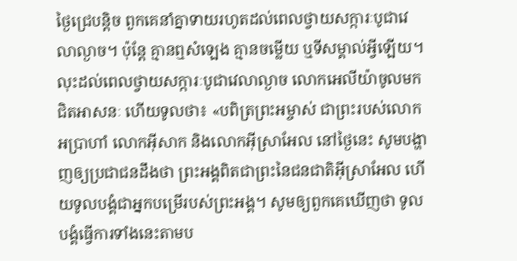ថ្ងៃជ្រេបន្តិច ពួកគេនាំគ្នាទាយរហូតដល់ពេលថ្វាយសក្ការៈបូជាវេលាល្ងាច។ ប៉ុន្តែ គ្មានឮសំឡេង គ្មានចម្លើយ ឬទីសម្គាល់អ្វីឡើយ។
លុះដល់ពេលថ្វាយសក្ការៈបូជាវេលាល្ងាច លោកអេលីយ៉ាចូលមកជិតអាសនៈ ហើយទូលថា៖ «បពិត្រព្រះអម្ចាស់ ជាព្រះរបស់លោកអប្រាហាំ លោកអ៊ីសាក និងលោកអ៊ីស្រាអែល នៅថ្ងៃនេះ សូមបង្ហាញឲ្យប្រជាជនដឹងថា ព្រះអង្គពិតជាព្រះនៃជនជាតិអ៊ីស្រាអែល ហើយទូលបង្គំជាអ្នកបម្រើរបស់ព្រះអង្គ។ សូមឲ្យពួកគេឃើញថា ទូលបង្គំធ្វើការទាំងនេះតាមប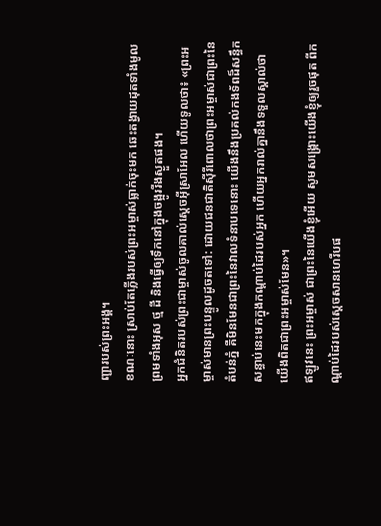ញ្ជារបស់ព្រះអង្គ។
ខណៈនោះ ស្រាប់តែភ្លើងរបស់ព្រះអម្ចាស់ធ្លាក់ចុះមក ឆេះតង្វាយដុតទាំងមូល ព្រមទាំងអុស ថ្ម ដី និងធ្វើឲ្យទឹកនៅក្នុងចង្អូររីងស្ងួតផង។
អ្នកជំនិតរបស់ព្រះជាម្ចាស់ចូលគាល់ស្ដេចអ៊ីស្រាអែល ហើយទូលថា៖ «ព្រះអម្ចាស់មានព្រះបន្ទូលដូចតទៅ: ដោយជនជាតិស៊ីរីពោលថាព្រះអម្ចាស់ជាព្រះនៃតំបន់ភ្នំ គឺមិនមែនជាព្រះនៃវាលទំនាបទេនោះ យើងនឹងប្រគល់កងទ័ពដ៏សន្ធឹកសន្ធាប់នេះមកក្នុងកណ្ដាប់ដៃរបស់អ្នក ហើយអ្នករាល់គ្នានឹងទទួលស្គាល់ថា យើងពិតជាព្រះអម្ចាស់មែន»។
ឥឡូវនេះ ព្រះអម្ចាស់ ជាព្រះនៃយើងខ្ញុំអើយ សូមសង្គ្រោះយើងខ្ញុំឲ្យរួចផុត ពីកណ្ដាប់ដៃរបស់ស្ដេចសានហេរីបផ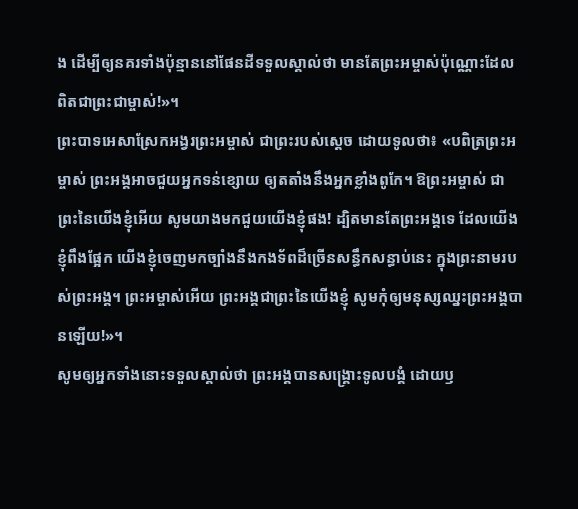ង ដើម្បីឲ្យនគរទាំងប៉ុន្មាននៅផែនដីទទួលស្គាល់ថា មានតែព្រះអម្ចាស់ប៉ុណ្ណោះដែលពិតជាព្រះជាម្ចាស់!»។
ព្រះបាទអេសាស្រែកអង្វរព្រះអម្ចាស់ ជាព្រះរបស់ស្ដេច ដោយទូលថា៖ «បពិត្រព្រះអម្ចាស់ ព្រះអង្គអាចជួយអ្នកទន់ខ្សោយ ឲ្យតតាំងនឹងអ្នកខ្លាំងពូកែ។ ឱព្រះអម្ចាស់ ជាព្រះនៃយើងខ្ញុំអើយ សូមយាងមកជួយយើងខ្ញុំផង! ដ្បិតមានតែព្រះអង្គទេ ដែលយើងខ្ញុំពឹងផ្អែក យើងខ្ញុំចេញមកច្បាំងនឹងកងទ័ពដ៏ច្រើនសន្ធឹកសន្ធាប់នេះ ក្នុងព្រះនាមរបស់ព្រះអង្គ។ ព្រះអម្ចាស់អើយ ព្រះអង្គជាព្រះនៃយើងខ្ញុំ សូមកុំឲ្យមនុស្សឈ្នះព្រះអង្គបានឡើយ!»។
សូមឲ្យអ្នកទាំងនោះទទួលស្គាល់ថា ព្រះអង្គបានសង្គ្រោះទូលបង្គំ ដោយឫ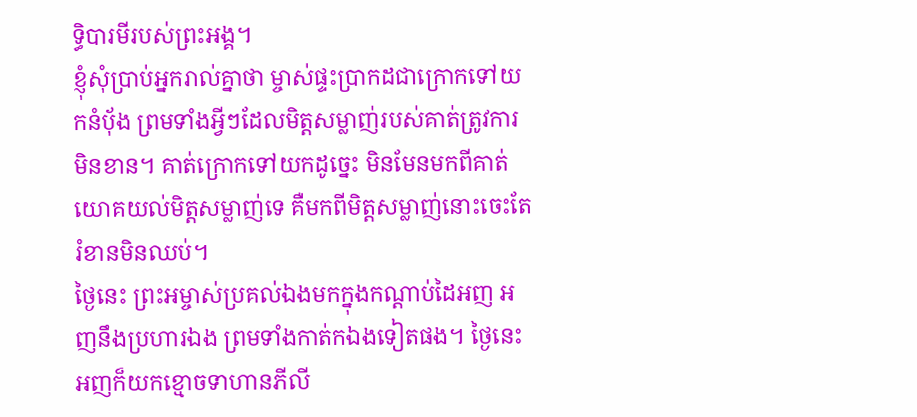ទ្ធិបារមីរបស់ព្រះអង្គ។
ខ្ញុំសុំប្រាប់អ្នករាល់គ្នាថា ម្ចាស់ផ្ទះប្រាកដជាក្រោកទៅយកនំប៉័ង ព្រមទាំងអ្វីៗដែលមិត្តសម្លាញ់របស់គាត់ត្រូវការមិនខាន។ គាត់ក្រោកទៅយកដូច្នេះ មិនមែនមកពីគាត់យោគយល់មិត្តសម្លាញ់ទេ គឺមកពីមិត្តសម្លាញ់នោះចេះតែរំខានមិនឈប់។
ថ្ងៃនេះ ព្រះអម្ចាស់ប្រគល់ឯងមកក្នុងកណ្ដាប់ដៃអញ អញនឹងប្រហារឯង ព្រមទាំងកាត់កឯងទៀតផង។ ថ្ងៃនេះ អញក៏យកខ្មោចទាហានភីលី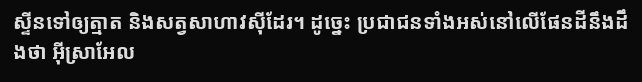ស្ទីនទៅឲ្យត្មាត និងសត្វសាហាវស៊ីដែរ។ ដូច្នេះ ប្រជាជនទាំងអស់នៅលើផែនដីនឹងដឹងថា អ៊ីស្រាអែល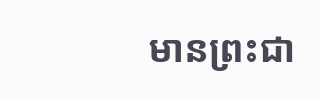មានព្រះជា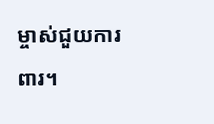ម្ចាស់ជួយការពារ។